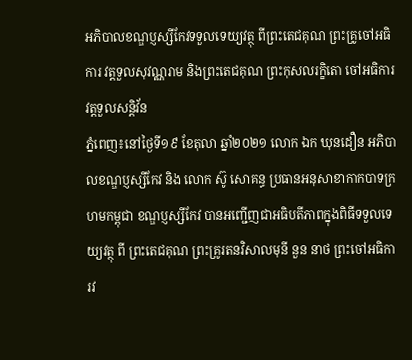អភិបាលខណ្ឌប្ញស្សីកែវទទួលទេយ្យវត្ថុ ពីព្រះតេជគុណ ព្រះគ្រូចៅអធិការ វត្តទួលសុវណ្ណរាម និងព្រះតេជគុណ ព្រះកុសលរក្ខិតោ ចៅអធិការវត្តទួលសន្តិវ័ន
ភ្នំពេញ៖នៅថ្ងៃទី១៩ ខែតុលា ឆ្នាំ២០២១ លោក ឯក ឃុនដឿន អភិបាលខណ្ឌប្ញស្សីកែវ និង លោក ស៊ូ សោគន្ធ ប្រធានអនុសាខាកាកបាទក្រហមកម្ពុជា ខណ្ឌប្ញស្សីកែវ បានអញ្ជើញជាអធិបតីភាពក្នុងពិធីទទួលទេយ្យវត្ថុ ពី ព្រះតេជគុណ ព្រះគ្រូរតនវិសាលមុនី នួន នាថ ព្រះចៅអធិការវ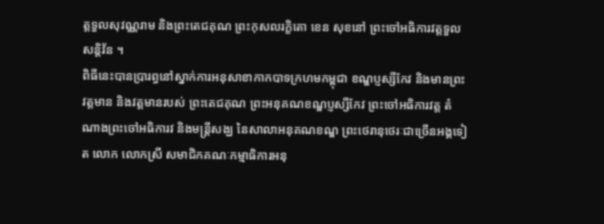ត្តទួលសុវណ្ណរាម និងព្រះតេជគុណ ព្រះកុសលរក្ខិតោ ខេន សុខនៅ ព្រះចៅអធិការវត្តទួលសន្តិវ័ន ។
ពិធីនេះបានប្រារព្ធនៅស្នាក់ការអនុសាខាកាកបាទក្រហមកម្ពុជា ខណ្ឌប្ញស្សីកែវ និងមានព្រះវត្តមាន និងវត្តមានរបស់ ព្រះតេជគុណ ព្រះអនុគណខណ្ឌប្ញស្សីកែវ ព្រះចៅអធិការវត្ត តំណាងព្រះចៅអធិការវ និងមន្ត្រីសង្ឃ នៃសាលាអនុគណខណ្ឌ ព្រះថេរានុថេរៈជាច្រើនអង្គទៀត លោក លោកស្រី សមាជិកគណៈកម្មាធិការអនុ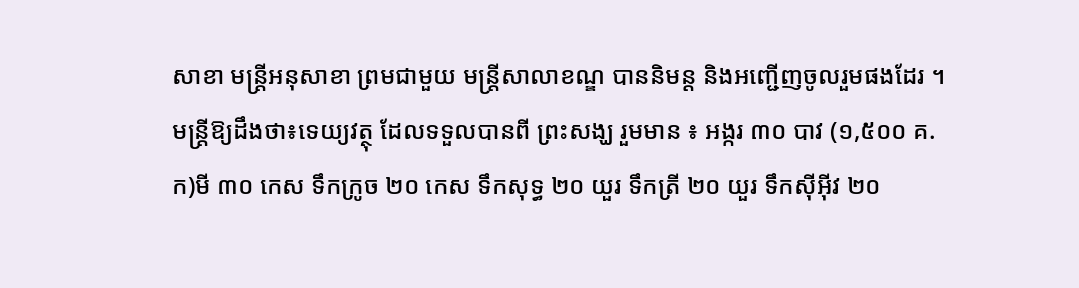សាខា មន្ត្រីអនុសាខា ព្រមជាមួយ មន្ត្រីសាលាខណ្ឌ បាននិមន្ត និងអញ្ជើញចូលរួមផងដែរ ។
មន្រ្តីឱ្យដឹងថា៖ទេយ្យវត្ថុ ដែលទទួលបានពី ព្រះសង្ឃ រួមមាន ៖ អង្ករ ៣០ បាវ (១,៥០០ គ.ក)មី ៣០ កេស ទឹកក្រូច ២០ កេស ទឹកសុទ្ធ ២០ យួរ ទឹកត្រី ២០ យួរ ទឹកស៊ីអ៊ីវ ២០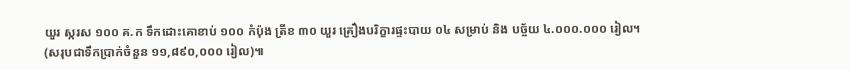យួរ ស្ករស ១០០ គ.ក ទឹកដោះគោខាប់ ១០០ កំប៉ុង ត្រីខ ៣០ យួរ គ្រឿងបរិក្ខារផ្ទះបាយ ០៤ សម្រាប់ និង បច្ច័យ ៤.០០០.០០០ រៀល។
(សរុបជាទឹកប្រាក់ចំនួន ១១,៨៩០,០០០ រៀល)៕